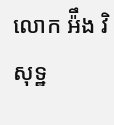លោក អ៉ឹង វិសុទ្ឋ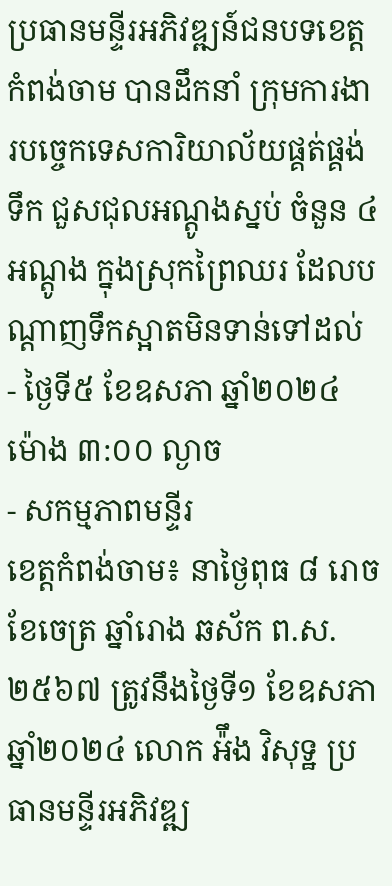ប្រធានមន្ទីរអភិវឌ្ឍន៍ជនបទខេត្តកំពង់ចាម បានដឹកនាំ ក្រុមការងារបច្ចេកទេសការិយាល័យផ្គត់ផ្គង់ទឹក ជួសជុលអណ្តូងស្នប់ ចំនួន ៤អណ្តូង ក្នុងស្រុកព្រៃឈរ ដែលបណ្តាញទឹកស្អាតមិនទាន់ទៅដល់
- ថ្ងៃទី៥ ខែឧសភា ឆ្នាំ២០២៤ ម៉ោង ៣:០០ ល្ងាច
- សកម្មភាពមន្ទីរ
ខេត្តកំពង់ចាម៖ នាថ្ងៃពុធ ៨ រោច ខែចេត្រ ឆ្នាំរោង ឆស័ក ព.ស.២៥៦៧ ត្រូវនឹងថ្ងៃទី១ ខែឧសភា ឆ្នាំ២០២៤ លោក អ៉ឹង វិសុទ្ឋ ប្រធានមន្ទីរអភិវឌ្ឍ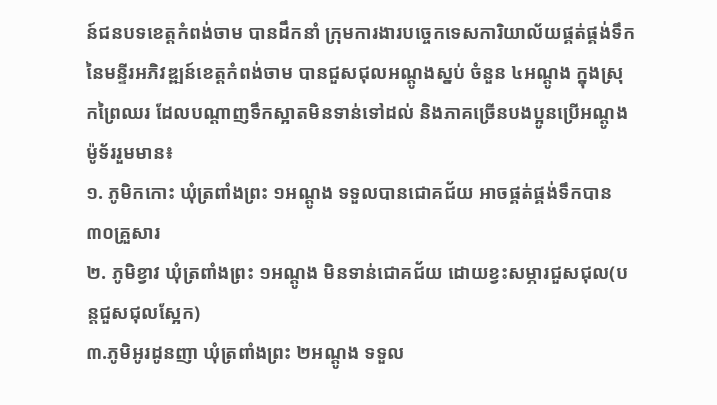ន៍ជនបទខេត្តកំពង់ចាម បានដឹកនាំ ក្រុមការងារបច្ចេកទេសការិយាល័យផ្គត់ផ្គង់ទឹក នៃមន្ទីរអភិវឌ្ឍន៍ខេត្តកំពង់ចាម បានជួសជុលអណ្តូងស្នប់ ចំនួន ៤អណ្តូង ក្នុងស្រុកព្រៃឈរ ដែលបណ្តាញទឹកស្អាតមិនទាន់ទៅដល់ និងភាគច្រើនបងប្អូនប្រើអណ្តូងម៉ូទ័ររួមមាន៖
១. ភូមិកកោះ ឃុំត្រពាំងព្រះ ១អណ្តូង ទទួលបានជោគជ័យ អាចផ្គត់ផ្គង់ទឹកបាន៣០គ្រួសារ
២. ភូមិខ្វាវ ឃុំត្រពាំងព្រះ ១អណ្តូង មិនទាន់ជោគជ័យ ដោយខ្វះសម្ភារជួសជុល(បន្តជួសជុលស្អែក)
៣.ភូមិអូរដូនញា ឃុំត្រពាំងព្រះ ២អណ្តូង ទទួល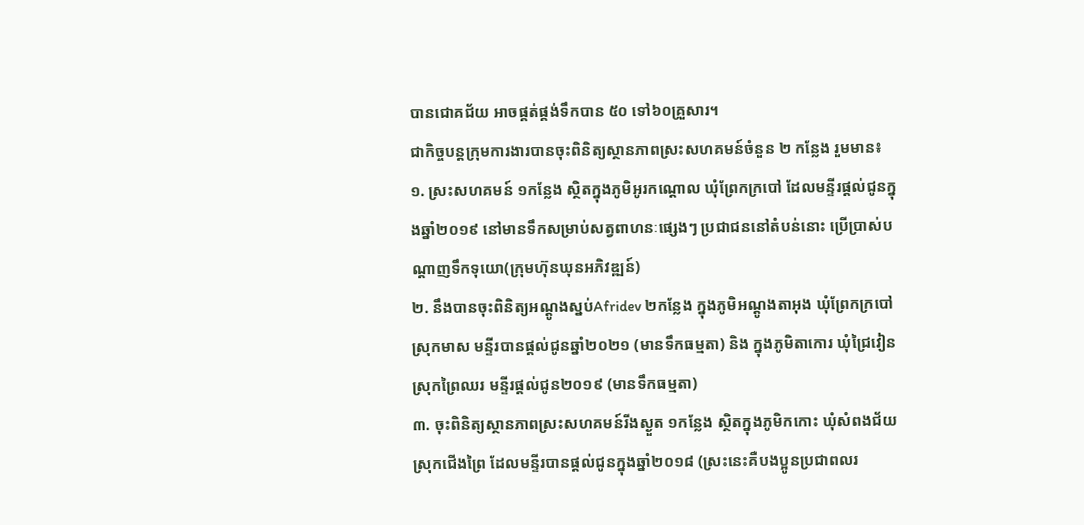បានជោគជ័យ អាចផ្គត់ផ្គង់ទឹកបាន ៥០ ទៅ៦០គ្រួសារ។
ជាកិច្ចបន្តក្រុមការងារបានចុះពិនិត្យស្ថានភាពស្រះសហគមន៍ចំនួន ២ កន្លែង រួមមាន៖
១. ស្រះសហគមន៍ ១កន្លែង ស្ថិតក្នុងភូមិអូរកណ្តោល ឃុំព្រែកក្របៅ ដែលមន្ទីរផ្តល់ជូនក្នុងឆ្នាំ២០១៩ នៅមានទឹកសម្រាប់សត្វពាហនៈផ្សេងៗ ប្រជាជននៅតំបន់នោះ ប្រើប្រាស់បណ្តាញទឹកទុយោ(ក្រុមហ៊ុនឃុនអភិវឌ្ឍន៍)
២. នឹងបានចុះពិនិត្យអណ្តូងស្នប់Afridev ២កន្លែង ក្នុងភូមិអណ្តូងតាអុង ឃុំព្រែកក្របៅ ស្រុកមាស មន្ទីរបានផ្តល់ជូនឆ្នាំ២០២១ (មានទឹកធម្មតា) និង ក្នុងភូមិតាកោរ ឃុំជ្រៃវៀន ស្រុកព្រៃឈរ មន្ទីរផ្តល់ជូន២០១៩ (មានទឹកធម្មតា)
៣. ចុះពិនិត្យស្ថានភាពស្រះសហគមន៍រីងស្ងួត ១កន្លែង ស្ថិតក្នុងភូមិកកោះ ឃុំសំពងជ័យ ស្រុកជើងព្រៃ ដែលមន្ទីរបានផ្តល់ជូនក្នុងឆ្នាំ២០១៨ (ស្រះនេះគឺបងប្អូនប្រជាពលរ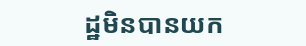ដ្ឋមិនបានយក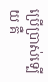ប្រើប្រាស់ទ្បើយ គឺ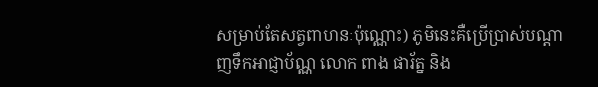សម្រាប់តែសត្វពាហនៈប៉ុណ្ណោះ) ភូមិនេះគឺប្រើប្រាស់បណ្តាញទឹកអាជ្ញាប័ណ្ណ លោក ពាង ផារ័ត្ន និង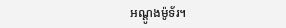អណ្តូងម៉ូទ័រ។